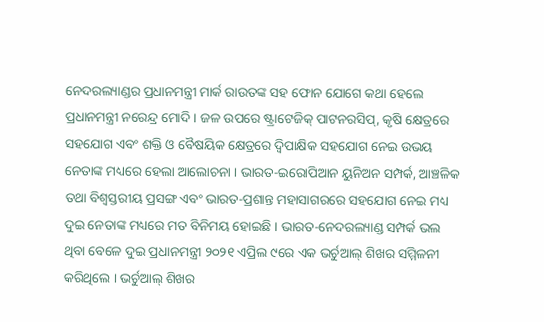ନେଦରଲ୍ୟାଣ୍ଡର ପ୍ରଧାନମନ୍ତ୍ରୀ ମାର୍କ ରାଉତଙ୍କ ସହ ଫୋନ ଯୋଗେ କଥା ହେଲେ ପ୍ରଧାନମନ୍ତ୍ରୀ ନରେନ୍ଦ୍ର ମୋଦି । ଜଳ ଉପରେ ଷ୍ଟ୍ରାଟେଜିକ୍ ପାଟନରସିପ୍, କୃଷି କ୍ଷେତ୍ରରେ ସହଯୋଗ ଏବଂ ଶକ୍ତି ଓ ବୈଷୟିକ କ୍ଷେତ୍ରରେ ଦ୍ୱିପାକ୍ଷିକ ସହଯୋଗ ନେଇ ଉଭୟ ନେତାଙ୍କ ମଧ୍ୟରେ ହେଲା ଆଲୋଚନା । ଭାରତ-ଇରୋପିଆନ ୟୁନିଅନ ସମ୍ପର୍କ, ଆଞ୍ଚଳିକ ତଥା ବିଶ୍ବସ୍ତରୀୟ ପ୍ରସଙ୍ଗ ଏବଂ ଭାରତ-ପ୍ରଶାନ୍ତ ମହାସାଗରରେ ସହଯୋଗ ନେଇ ମଧ୍ୟ ଦୁଇ ନେତାଙ୍କ ମଧ୍ୟରେ ମତ ବିନିମୟ ହୋଇଛି । ଭାରତ-ନେଦରଲ୍ୟାଣ୍ଡ ସମ୍ପର୍କ ଭଲ ଥିବା ବେଳେ ଦୁଇ ପ୍ରଧାନମନ୍ତ୍ରୀ ୨୦୨୧ ଏପ୍ରିଲ ୯ରେ ଏକ ଭର୍ଚୁଆଲ୍ ଶିଖର ସମ୍ମିଳନୀ କରିଥିଲେ । ଭର୍ଚୁଆଲ୍ ଶିଖର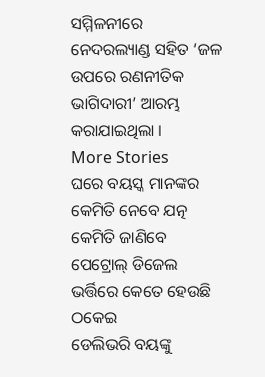ସମ୍ମିଳନୀରେ ନେଦରଲ୍ୟାଣ୍ଡ ସହିତ ‘ଜଳ ଉପରେ ରଣନୀତିକ ଭାଗିଦାରୀ’ ଆରମ୍ଭ କରାଯାଇଥିଲା ।
More Stories
ଘରେ ବୟସ୍କ ମାନଙ୍କର କେମିତି ନେବେ ଯତ୍ନ
କେମିତି ଜାଣିବେ ପେଟ୍ରୋଲ୍ ଡିଜେଲ ଭର୍ତ୍ତିରେ କେତେ ହେଉଛି ଠକେଇ
ଡେଲିଭରି ବୟଙ୍କୁ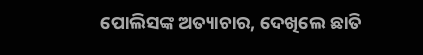ପୋଲିସଙ୍କ ଅତ୍ୟାଚାର, ଦେଖିଲେ ଛାତି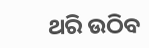ଥରି ଉଠିବ